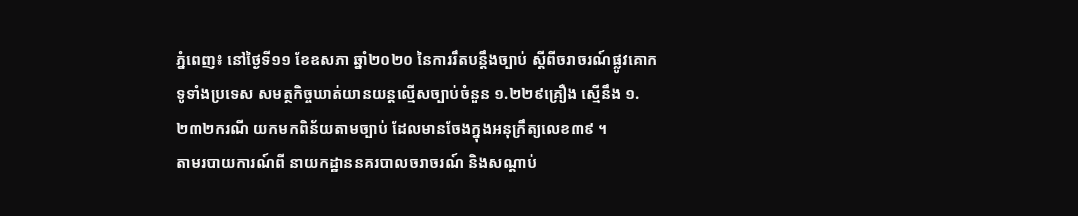ភ្នំពេញ៖ នៅថ្ងៃទី១១ ខែឧសភា ឆ្នាំ២០២០ នៃការរឹតបន្ដឹងច្បាប់ ស្ដីពីចរាចរណ៍ផ្លូវគោក ទូទាំងប្រទេស សមត្ថកិច្ចឃាត់យានយន្តល្មើសច្បាប់ចំនួន ១.២២៩គ្រឿង ស្មើនឹង ១.២៣២ករណី យកមកពិន័យតាមច្បាប់ ដែលមានចែងក្នុងអនុក្រឹត្យលេខ៣៩ ។
តាមរបាយការណ៍ពី នាយកដ្ឋាននគរបាលចរាចរណ៍ និងសណ្តាប់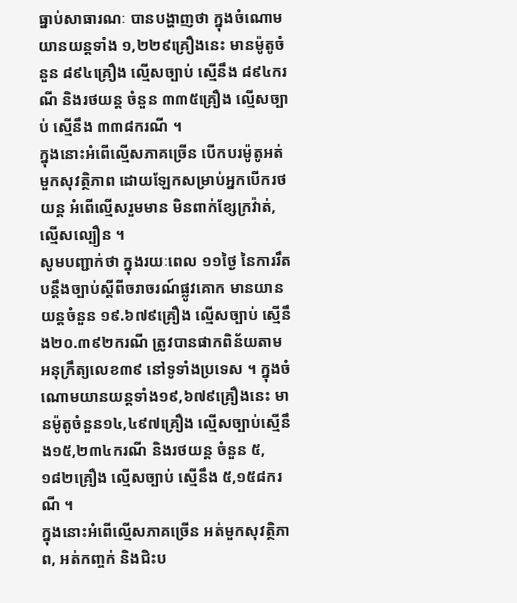ធ្នាប់សាធារណៈ បានបង្ហាញថា ក្នុងចំណោមយានយន្ដទាំង ១,២២៩គ្រឿងនេះ មានម៉ូតូចំនួន ៨៩៤គ្រឿង ល្មើសច្បាប់ ស្មើនឹង ៨៩៤ករណី និងរថយន្ដ ចំនួន ៣៣៥គ្រឿង ល្មើសច្បាប់ ស្មើនឹង ៣៣៨ករណី ។
ក្នុងនោះអំពើល្មើសភាគច្រើន បើកបរម៉ូតូអត់មួកសុវត្ថិភាព ដោយឡែកសម្រាប់អ្នកបើករថយន្ដ អំពើល្មើសរួមមាន មិនពាក់ខ្សែក្រវ៉ាត់, ល្មើសល្បឿន ។
សូមបញ្ជាក់ថា ក្នុងរយៈពេល ១១ថ្ងៃ នៃការរឹតបន្ដឹងច្បាប់ស្ដីពីចរាចរណ៍ផ្លូវគោក មានយានយន្តចំនួន ១៩.៦៧៩គ្រឿង ល្មើសច្បាប់ ស្មើនឹង២០.៣៩២ករណី ត្រូវបានផាកពិន័យតាមអនុក្រឹត្យលេខ៣៩ នៅទូទាំងប្រទេស ។ ក្នុងចំណោមយានយន្ដទាំង១៩,៦៧៩គ្រឿងនេះ មានម៉ូតូចំនួន១៤,៤៩៧គ្រឿង ល្មើសច្បាប់ស្មើនឹង១៥,២៣៤ករណី និងរថយន្ដ ចំនួន ៥,១៨២គ្រឿង ល្មើសច្បាប់ ស្មើនឹង ៥,១៥៨ករណី ។
ក្នុងនោះអំពើល្មើសភាគច្រើន អត់មួកសុវត្ថិភាព, អត់កញ្ចក់ និងជិះប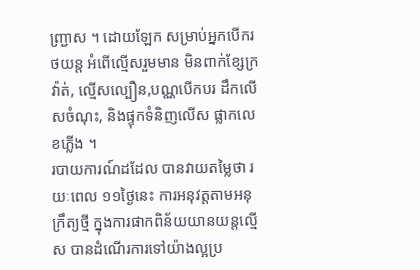ញ្ជ្រាស ។ ដោយឡែក សម្រាប់អ្នកបើករថយន្ដ អំពើល្មើសរួមមាន មិនពាក់ខ្សែក្រវ៉ាត់, ល្មើសល្បឿន,បណ្ណបើកបរ ដឹកលើសចំណុះ, និងផ្ទុកទំនិញលើស ផ្លាកលេខភ្លើង ។
របាយការណ៍ដដែល បានវាយតម្លៃថា រយៈពេល ១១ថ្ងៃនេះ ការអនុវត្តតាមអនុក្រឹត្យថ្មី ក្នុងការផាកពិន័យយានយន្តល្មើស បានដំណើរការទៅយ៉ាងល្អប្រ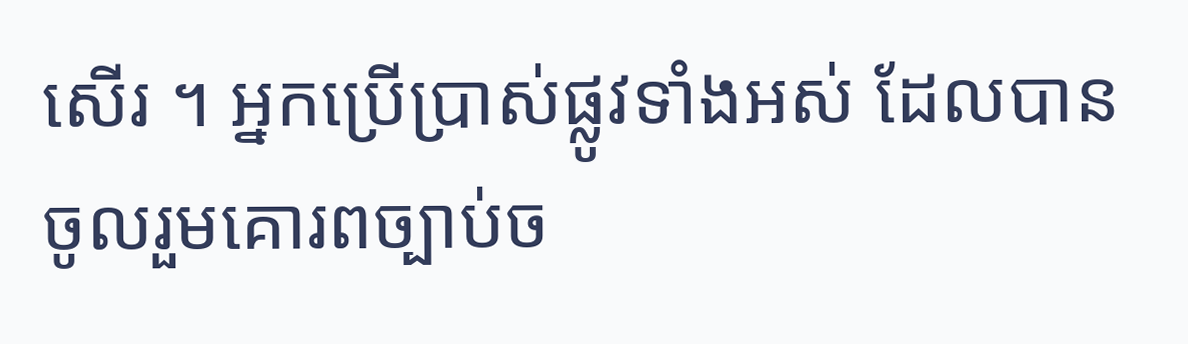សើរ ។ អ្នកប្រើប្រាស់ផ្លូវទាំងអស់ ដែលបានចូលរួមគោរពច្បាប់ច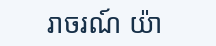រាចរណ៍ យ៉ា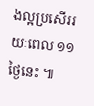ងល្អប្រសើររយៈពេល ១១ថ្ងៃនេះ ៕